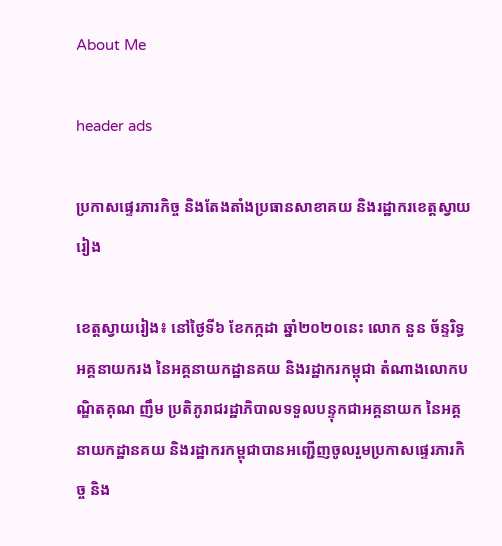About Me

header ads

ប្រកាសផ្ទេរភារកិច្ច និងតែងតាំងប្រធានសាខាគយ និងរដ្ឋាករខេត្តស្វាយរៀង

ខេត្តស្វាយរៀង៖ នៅថ្ងៃទី៦ ខែកក្កដា ឆ្នាំ២០២០នេះ លោក នួន ច័ន្ទរិទ្ធ អគ្គនាយករង នៃអគ្គនាយកដ្ឋានគយ និងរដ្ឋាករកម្ពុជា តំណាងលោកបណ្ឌិតគុណ ញឹម ប្រតិភូរាជរដ្ឋាភិបាលទទួលបន្ទុកជាអគ្គនាយក នៃអគ្គនាយកដ្ឋានគយ និងរដ្ឋាករកម្ពុជាបានអញ្ជើញចូលរួមប្រកាសផ្ទេរភារកិច្ច និង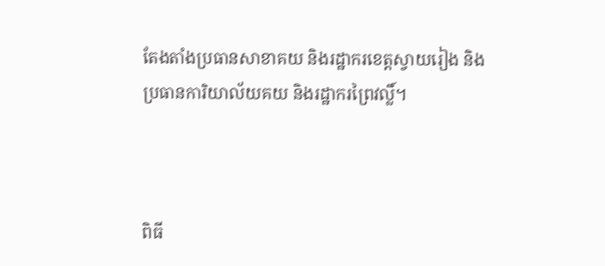តែងតាំងប្រធានសាខាគយ និងរដ្ឋាករខេត្តស្វាយរៀង និងប្រធានការិយាល័យគយ និងរដ្ឋាករព្រៃវល្លិ៍។



ពិធី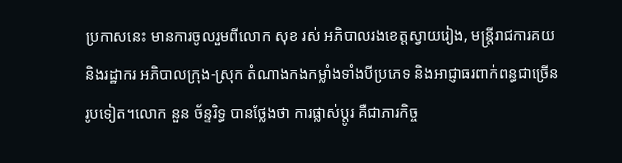ប្រកាសនេះ មានការចូលរួមពីលោក សុខ រស់ អភិបាលរងខេត្តស្វាយរៀង, មន្ត្រីរាជការគយ និងរដ្ឋាករ អភិបាលក្រុង-ស្រុក តំណាងកងកម្លាំងទាំងបីប្រភេទ និងអាជ្ញាធរពាក់ពន្ធជាច្រើន រូបទៀត។លោក នួន ច័ន្ទរិទ្ធ បានថ្លែងថា ការផ្លាស់ប្តូរ គឺជាភារកិច្ច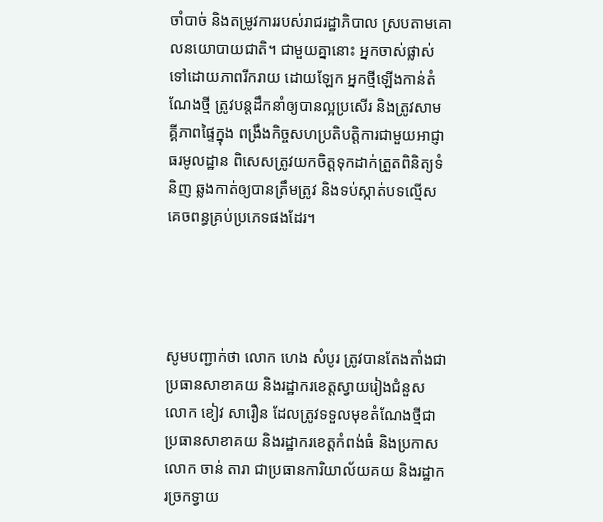ចាំបាច់ និងតម្រូវការរបស់រាជរដ្ឋាភិបាល ស្របតាមគោលនយោបាយជាតិ។ ជាមួយគ្នានោះ អ្នកចាស់ផ្លាស់ទៅដោយភាពរីករាយ ដោយឡែក អ្នកថ្មីឡើងកាន់តំណែងថ្មី ត្រូវបន្តដឹកនាំឲ្យបានល្អប្រសើរ និងត្រូវសាមគ្គីភាពផ្ទៃក្នុង ពង្រឹងកិច្ចសហប្រតិបត្តិការជាមួយអាជ្ញាធរមូលដ្ឋាន ពិសេសត្រូវយកចិត្តទុកដាក់ត្រួតពិនិត្យទំនិញ ឆ្លងកាត់ឲ្យបានត្រឹមត្រូវ និងទប់ស្កាត់បទល្មើសគេចពន្ធគ្រប់ប្រភេទផងដែរ។




សូមបញ្ជាក់ថា លោក ហេង សំបូរ ត្រូវបានតែងតាំងជាប្រធានសាខាគយ និងរដ្ឋាករខេត្តស្វាយរៀងជំនួសលោក ខៀវ សារឿន ដែលត្រូវទទួលមុខតំណែងថ្មីជាប្រធានសាខាគយ និងរដ្ឋាករខេត្តកំពង់ធំ និងប្រកាសលោក ចាន់ តារា ជាប្រធានការិយាល័យគយ និងរដ្ឋាករច្រកទ្វាយ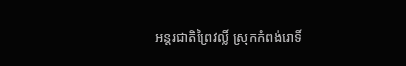អន្តរជាតិព្រៃវល្លិ៍ ស្រុកកំពង់រោទិ៍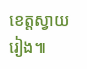ខេត្តស្វាយរៀង៕